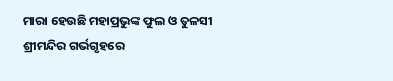ମାରା ହେଉଛି ମହାପ୍ରଭୁଙ୍କ ଫୁଲ ଓ ତୁଳସୀ
ଶ୍ରୀମନ୍ଦିର ଗର୍ଭଗୃହରେ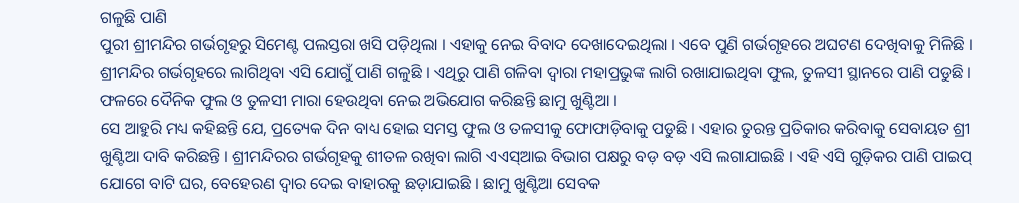ଗଳୁଛି ପାଣି
ପୁରୀ ଶ୍ରୀମନ୍ଦିର ଗର୍ଭଗୃହରୁ ସିମେଣ୍ଟ ପଲସ୍ତରା ଖସି ପଡ଼ିଥିଲା । ଏହାକୁ ନେଇ ବିବାଦ ଦେଖାଦେଇଥିଲା । ଏବେ ପୁଣି ଗର୍ଭଗୃହରେ ଅଘଟଣ ଦେଖିବାକୁ ମିଳିଛି । ଶ୍ରୀମନ୍ଦିର ଗର୍ଭଗୃହରେ ଲାଗିଥିବା ଏସି ଯୋଗୁଁ ପାଣି ଗଳୁଛି । ଏଥିରୁ ପାଣି ଗଳିବା ଦ୍ୱାରା ମହାପ୍ରଭୁଙ୍କ ଲାଗି ରଖାଯାଇଥିବା ଫୁଲ, ତୁଳସୀ ସ୍ଥାନରେ ପାଣି ପଡୁଛି । ଫଳରେ ଦୈନିକ ଫୁଲ ଓ ତୁଳସୀ ମାରା ହେଉଥିବା ନେଇ ଅଭିଯୋଗ କରିଛନ୍ତି ଛାମୁ ଖୁଣ୍ଟିଆ ।
ସେ ଆହୁରି ମଧ୍ୟ କହିଛନ୍ତି ଯେ, ପ୍ରତ୍ୟେକ ଦିନ ବାଧ୍ୟ ହୋଇ ସମସ୍ତ ଫୁଲ ଓ ତଳସୀକୁ ଫୋଫାଡ଼ିବାକୁ ପଡୁଛି । ଏହାର ତୁରନ୍ତ ପ୍ରତିକାର କରିବାକୁ ସେବାୟତ ଶ୍ରୀ ଖୁଣ୍ଟିଆ ଦାବି କରିଛନ୍ତି । ଶ୍ରୀମନ୍ଦିରର ଗର୍ଭଗୃହକୁ ଶୀତଳ ରଖିବା ଲାଗି ଏଏସ୍ଆଇ ବିଭାଗ ପକ୍ଷରୁ ବଡ଼ ବଡ଼ ଏସି ଲଗାଯାଇଛି । ଏହି ଏସି ଗୁଡ଼ିକର ପାଣି ପାଇପ୍ ଯୋଗେ ବାଟି ଘର, ବେହେରଣ ଦ୍ୱାର ଦେଇ ବାହାରକୁ ଛଡ଼ାଯାଇଛି । ଛାମୁ ଖୁଣ୍ଟିଆ ସେବକ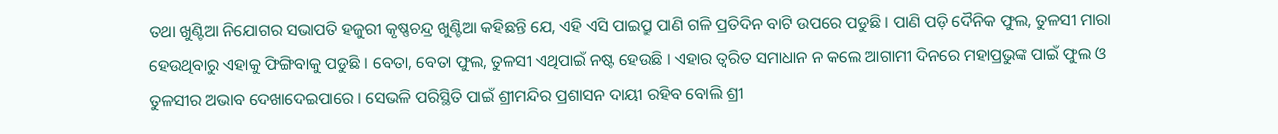ତଥା ଖୁଣ୍ଟିଆ ନିଯୋଗର ସଭାପତି ହଜୁରୀ କୃଷ୍ଣଚନ୍ଦ୍ର ଖୁଣ୍ଟିଆ କହିଛନ୍ତି ଯେ, ଏହି ଏସି ପାଇପ୍ରୁ ପାଣି ଗଳି ପ୍ରତିଦିନ ବାଟି ଉପରେ ପଡୁଛି । ପାଣି ପଡ଼ି ଦୈନିକ ଫୁଲ, ତୁଳସୀ ମାରା ହେଉଥିବାରୁ ଏହାକୁ ଫିଙ୍ଗିବାକୁ ପଡୁଛି । ବେତା, ବେତା ଫୁଲ, ତୁଳସୀ ଏଥିପାଇଁ ନଷ୍ଟ ହେଉଛି । ଏହାର ତ୍ୱରିତ ସମାଧାନ ନ କଲେ ଆଗାମୀ ଦିନରେ ମହାପ୍ରଭୁଙ୍କ ପାଇଁ ଫୁଲ ଓ ତୁଳସୀର ଅଭାବ ଦେଖାଦେଇପାରେ । ସେଭଳି ପରିସ୍ଥିତି ପାଇଁ ଶ୍ରୀମନ୍ଦିର ପ୍ରଶାସନ ଦାୟୀ ରହିବ ବୋଲି ଶ୍ରୀ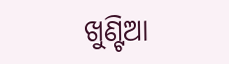ଖୁଣ୍ଟିଆ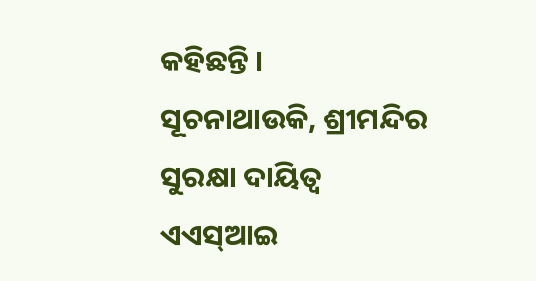କହିଛନ୍ତି ।
ସୂଚନାଥାଉକି, ଶ୍ରୀମନ୍ଦିର ସୁରକ୍ଷା ଦାୟିତ୍ୱ ଏଏସ୍ଆଇ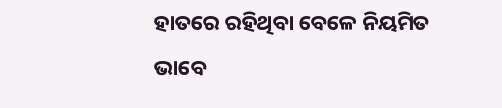ହାତରେ ରହିଥିବା ବେଳେ ନିୟମିତ ଭାବେ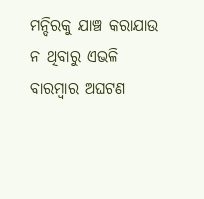ମନ୍ଦିରକୁ ଯାଞ୍ଚ କରାଯାଉ ନ ଥିବାରୁ ଏଭଳି ବାରମ୍ବାର ଅଘଟଣ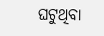ଘଟୁଥିବା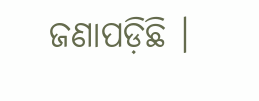ଜଣାପଡ଼ିଛି ।